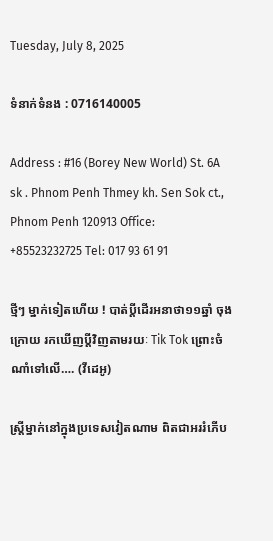Tuesday, July 8, 2025

ទំនាក់ទំនង : 0716140005

Address : #16 (Borey New World) St. 6A sk . Phnom Penh Thmey kh. Sen Sok ct., Phnom Penh 120913 Office: +85523232725 Tel: 017 93 61 91

ថ្មីៗ ម្នាក់ទៀតហើយ ! បាត់ប្តីដើរអនាថា១១ឆ្នាំ ចុងក្រោយ រកឃើញប្តីវិញតាមរយៈ Tik Tok ព្រោះចំណាំទៅលើ…. (វីដេអូ)

ស្រ្តីម្នាក់នៅក្នុងប្រទេសវៀតណាម ពិតជាអររំភើប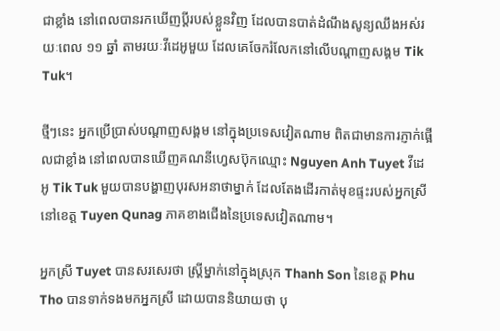ជាខ្លាំង នៅពេលបានរកឃើញប្តីរបស់ខ្លួនវិញ ដែលបានបាត់ដំណឹងសូន្យឈឹងអស់រយៈពេល ១១ ឆ្នាំ តាមរយៈវីដេអូមួយ ដែលគេចែករំលែកនៅលើបណ្តាញសង្គម Tik Tuk។

ថ្មីៗនេះ អ្នកប្រើប្រាស់បណ្តាញសង្គម នៅក្នុងប្រទេសវៀតណាម ពិតជាមានការភ្ញាក់ផ្អើលជាខ្លាំង នៅពេលបានឃើញគណនីហ្វេសប៊ុកឈ្មោះ Nguyen Anh Tuyet វីដេអូ Tik Tuk មួយបានបង្ហាញបុរសអនាថាម្នាក់ ដែលតែងដើរកាត់មុខផ្ទះរបស់អ្នកស្រី នៅខេត្ត Tuyen Qunag ភាគខាងជើងនៃប្រទេសវៀតណាម។

អ្នកស្រី Tuyet បានសរសេរថា ស្រ្តីម្នាក់នៅក្នុងស្រុក Thanh Son នៃខេត្ត Phu Tho បានទាក់ទងមកអ្នកស្រី ដោយបាននិយាយថា បុ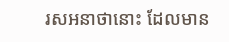រសអនាថានោះ ដែលមាន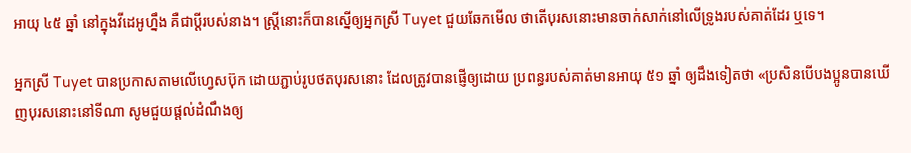អាយុ ៤៥ ឆ្នាំ នៅក្នុងវីដេអូហ្នឹង គឺជាប្តីរបស់នាង។ ស្រ្តីនោះក៏បានស្នើឲ្យអ្នកស្រី Tuyet ជួយឆែកមើល ថាតើបុរសនោះមានចាក់សាក់នៅលើទ្រូងរបស់គាត់ដែរ ឬទេ។

អ្នកស្រី Tuyet បានប្រកាសតាមលើហ្វេសប៊ុក ដោយភ្ជាប់រូបថតបុរសនោះ ដែលត្រូវបានផ្ញើឲ្យដោយ ប្រពន្ធរបស់គាត់មានអាយុ ៥១ ឆ្នាំ ឲ្យដឹងទៀតថា «ប្រសិនបើបងប្អូនបានឃើញបុរសនោះនៅទីណា សូមជួយផ្តល់ដំណឹងឲ្យ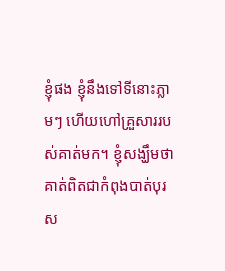ខ្ញុំផង ខ្ញុំនឹងទៅទីនោះភ្លាមៗ ហើយហៅគ្រួសាររបស់គាត់មក។ ខ្ញុំសង្ឃឹមថា គាត់ពិតជាកំពុងបាត់បុរស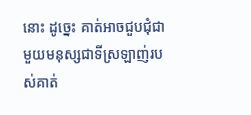នោះ ដូច្នេះ គាត់អាចជួបជុំជាមួយមនុស្សជាទីស្រឡាញ់របស់គាត់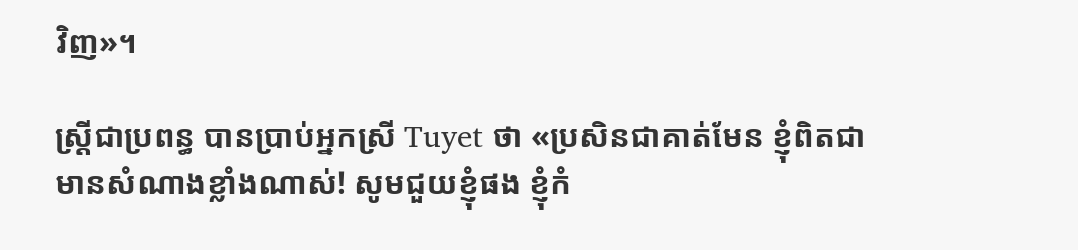វិញ»។

ស្រ្តីជាប្រពន្ធ បានប្រាប់អ្នកស្រី Tuyet ថា «ប្រសិនជាគាត់មែន ខ្ញុំពិតជាមានសំណាងខ្លាំងណាស់! សូមជួយខ្ញុំផង ខ្ញុំកំ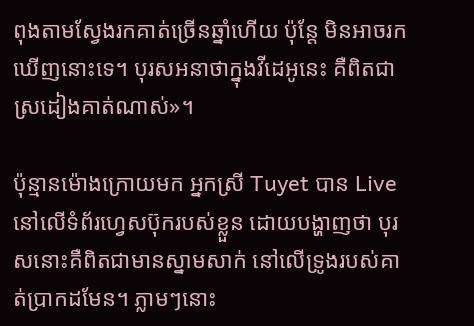ពុងតាមស្វែងរកគាត់ច្រើនឆ្នាំហើយ ប៉ុន្តែ មិនអាចរកឃើញនោះទេ។ បុរសអនាថាក្នុងវីដេអូនេះ គឺពិតជាស្រដៀងគាត់ណាស់»។

ប៉ុន្មានម៉ោងក្រោយមក អ្នកស្រី Tuyet បាន Live នៅលើទំព័រហ្វេសប៊ុករបស់ខ្លួន ដោយបង្ហាញថា បុរសនោះគឺពិតជាមានស្នាមសាក់ នៅលើទ្រូងរបស់គាត់ប្រាកដមែន។ ភ្លាមៗនោះ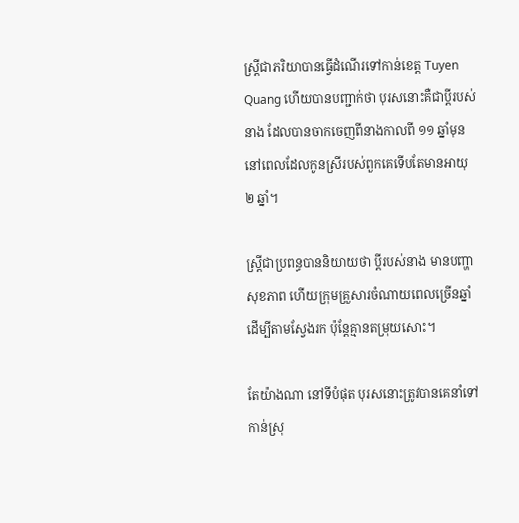ស្ត្រីជាភរិយាបានធ្វើដំណើរទៅកាន់ខេត្ត Tuyen Quang ហើយបានបញ្ជាក់ថា បុរសនោះគឺជាប្តីរបស់នាង ដែលបានចាកចេញពីនាងកាលពី ១១ ឆ្នាំមុន នៅពេលដែលកូនស្រីរបស់ពួកគេទើបតែមានអាយុ ២ ឆ្នាំ។

ស្រ្តីជាប្រពន្ធបាននិយាយថា ប្តីរបស់នាង មានបញ្ហាសុខភាព ហើយក្រុមគ្រួសារចំណាយពេលច្រើនឆ្នាំ ដើម្បីតាមស្វែងរក ប៉ុន្តែគ្មានតម្រុយសោះ។

តែយ៉ាងណា នៅទីបំផុត បុរសនោះត្រូវបានគេនាំទៅកាន់ស្រុ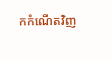កកំណើតវិញ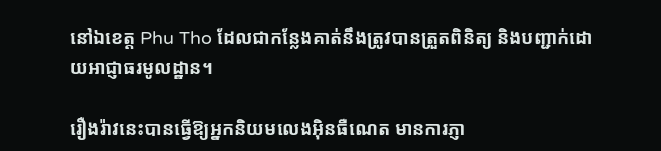នៅឯខេត្ត Phu Tho ដែលជាកន្លែងគាត់នឹងត្រូវបានត្រួតពិនិត្យ និងបញ្ជាក់ដោយអាជ្ញាធរមូលដ្ឋាន។

រឿងរ៉ាវនេះបានធ្វើឱ្យអ្នកនិយមលេងអុិនធឺណេត មានការភ្ញា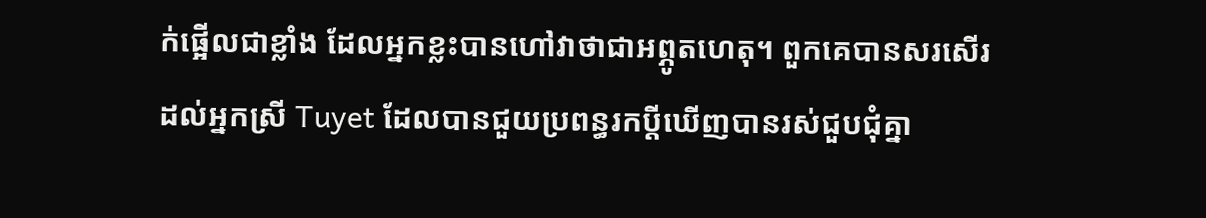ក់ផ្អើលជាខ្លាំង ដែលអ្នកខ្លះបានហៅវាថាជាអព្ភូតហេតុ។ ពួកគេបានសរសើរដល់អ្នកស្រី Tuyet ដែលបានជួយប្រពន្ធរកប្តីឃើញបានរស់ជួបជុំគ្នា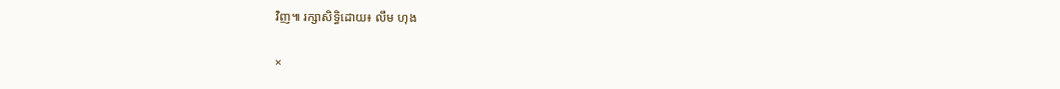វិញ៕ រក្សាសិទ្ធិដោយ៖ លឹម ហុង

×